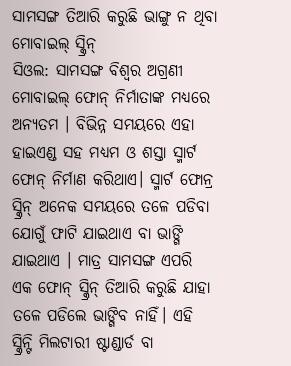ସାମସଙ୍ଗ ତିଆରି କରୁଛି ଭାଙ୍ଗୁ ନ ଥିବା ମୋବାଇଲ୍ ସ୍କ୍ରିନ୍
ସିଓଲ: ସାମସଙ୍ଗ ବିଶ୍ୱର ଅଗ୍ରଣୀ ମୋବାଇଲ୍ ଫୋନ୍ ନିର୍ମାତାଙ୍କ ମଧ୍ୟରେ ଅନ୍ୟତମ । ବିଭିନ୍ନ ସମୟରେ ଏହା ହାଇଏଣ୍ଡ ସହ ମଧ୍ୟମ ଓ ଶସ୍ତା ସ୍ମାର୍ଟ ଫୋନ୍ ନିର୍ମାଣ କରିଥାଏ। ସ୍ମାର୍ଟ ଫୋନ୍ର ସ୍କ୍ରିନ୍ ଅନେକ ସମୟରେ ତଳେ ପଡିବା ଯୋଗୁଁ ଫାଟି ଯାଇଥାଏ ବା ଭାଙ୍ଗି ଯାଇଥାଏ । ମାତ୍ର ସାମସଙ୍ଗ ଏପରି ଏକ ଫୋନ୍ ସ୍କ୍ରିନ୍ ତିଆରି କରୁଛି ଯାହା ତଳେ ପଡିଲେ ଭାଙ୍ଗିବ ନାହିଁ। ଏହି ସ୍କ୍ରିନ୍ଟି ମିଲଟାରୀ ଷ୍ଟାଣ୍ଡାର୍ଡ ବା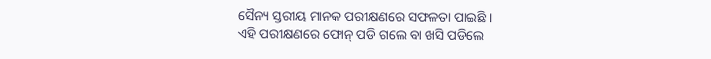ସୈନ୍ୟ ସ୍ତରୀୟ ମାନକ ପରୀକ୍ଷଣରେ ସଫଳତା ପାଇଛି ।
ଏହି ପରୀକ୍ଷଣରେ ଫୋନ୍ ପଡି ଗଲେ ବା ଖସି ପଡିଲେ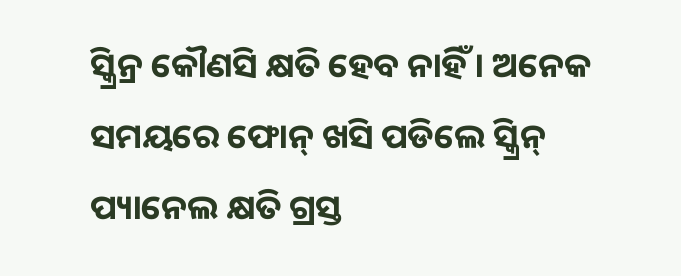ସ୍କ୍ରିନ୍ର କୌଣସି କ୍ଷତି ହେବ ନାହିଁ । ଅନେକ ସମୟରେ ଫୋନ୍ ଖସି ପଡିଲେ ସ୍କ୍ରିନ୍ ପ୍ୟାନେଲ କ୍ଷତି ଗ୍ରସ୍ତ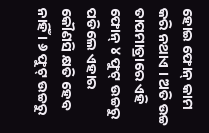ହୋଇ ଫୋନ୍ କାମ କରି ନଥାଏ । ଅତି ଉଚ୍ଚ ତାପମାତ୍ରାରେ ଏହି ଫୋନ୍ ୪ ଫୁଟ୍ ଉଚ୍ଚରୁ ପଡିଲେ ଏହାର କୌଣସି କ୍ଷତି ହେବ ନାହିଁ । ୬ ଫୁଟ୍ ଉଚ୍ଚରୁ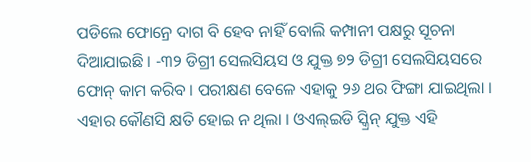ପଡିଲେ ଫୋନ୍ରେ ଦାଗ ବି ହେବ ନାହିଁ ବୋଲି କମ୍ପାନୀ ପକ୍ଷରୁ ସୂଚନା ଦିଆଯାଇଛି । -୩୨ ଡିଗ୍ରୀ ସେଲସିୟସ ଓ ଯୁକ୍ତ ୭୨ ଡିଗ୍ରୀ ସେଲସିୟସରେ ଫୋନ୍ କାମ କରିବ । ପରୀକ୍ଷଣ ବେଳେ ଏହାକୁ ୨୬ ଥର ଫିଙ୍ଗା ଯାଇଥିଲା । ଏହାର କୌଣସି କ୍ଷତି ହୋଇ ନ ଥିଲା । ଓଏଲ୍ଇଡି ସ୍କ୍ରିନ୍ ଯୁକ୍ତ ଏହି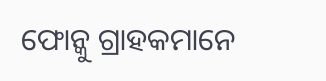ଫୋନ୍କୁ ଗ୍ରାହକମାନେ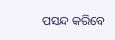ପସନ୍ଦ କରିବେ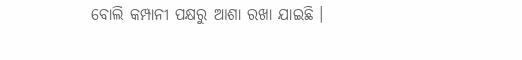ବୋଲି କମ୍ପାନୀ ପକ୍ଷରୁ ଆଶା ରଖା ଯାଇଛି ।